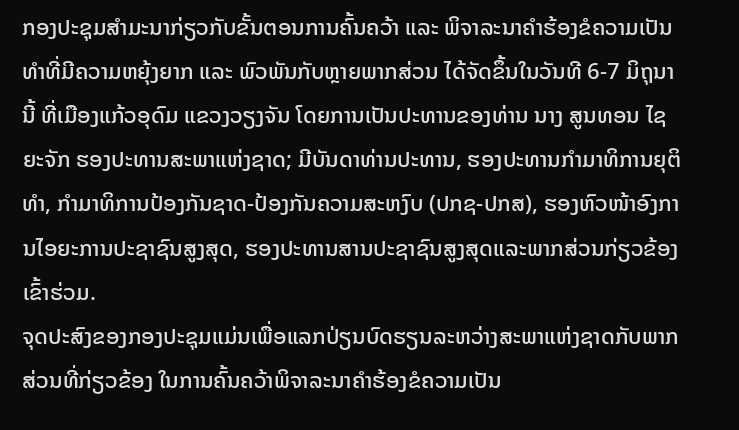ກອງປະຊຸມສຳມະນາກ່ຽວກັບຂັ້ນຕອນການຄົ້ນຄວ້າ ແລະ ພິຈາລະນາຄຳຮ້ອງຂໍຄວາມເປັນທຳທີ່ມີຄວາມຫຍຸ້ງຍາກ ແລະ ພົວພັນກັບຫຼາຍພາກສ່ວນ ໄດ້ຈັດຂຶ້ນໃນວັນທີ 6-7 ມິຖຸນາ ນີ້ ທີ່ເມືອງແກ້ວອຸດົມ ແຂວງວຽງຈັນ ໂດຍການເປັນປະທານຂອງທ່ານ ນາງ ສູນທອນ ໄຊຍະຈັກ ຮອງປະທານສະພາແຫ່ງຊາດ; ມີບັນດາທ່ານປະທານ, ຮອງປະທານກຳມາທິການຍຸຕິທຳ, ກຳມາທິການປ້ອງກັນຊາດ-ປ້ອງກັນຄວາມສະຫງົບ (ປກຊ-ປກສ), ຮອງຫົວໜ້າອົງການໄອຍະການປະຊາຊົນສູງສຸດ, ຮອງປະທານສານປະຊາຊົນສູງສຸດແລະພາກສ່ວນກ່ຽວຂ້ອງເຂົ້າຮ່ວມ.
ຈຸດປະສົງຂອງກອງປະຊຸມແມ່ນເພື່ອແລກປ່ຽນບົດຮຽນລະຫວ່າງສະພາແຫ່ງຊາດກັບພາກສ່ວນທີ່ກ່ຽວຂ້ອງ ໃນການຄົ້ນຄວ້າພິຈາລະນາຄໍາຮ້ອງຂໍຄວາມເປັນ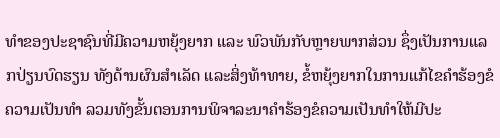ທໍາຂອງປະຊາຊົນທີ່ມີຄວາມຫຍຸ້ງຍາກ ແລະ ພົວພັນກັບຫຼາຍພາກສ່ວນ ຊຶ່ງເປັນການແລກປ່ຽນບົດຮຽນ ທັງດ້ານຜົນສຳເລັດ ແລະສິ່ງທ້າທາຍ, ຂໍ້ຫຍຸ້ງຍາກໃນການແກ້ໄຂຄໍາຮ້ອງຂໍຄວາມເປັນທໍາ ລວມທັງຂັ້ນຕອນການພິຈາລະນາຄໍາຮ້ອງຂໍຄວາມເປັນທໍາໃຫ້ມີປະ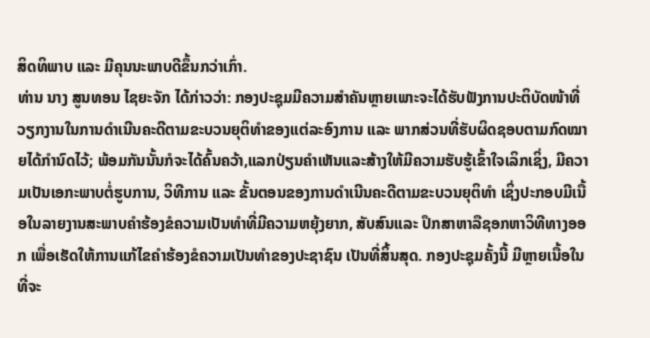ສິດທິພາບ ແລະ ມີຄຸນນະພາບດີຂຶ້ນກວ່າເກົ່າ.
ທ່ານ ນາງ ສູນທອນ ໄຊຍະຈັກ ໄດ້ກ່າວວ່າ: ກອງປະຊຸມມີຄວາມສຳຄັນຫຼາຍເພາະຈະໄດ້ຮັບຟັງການປະຕິບັດໜ້າທີ່ວຽກງານໃນການດໍາເນີນຄະດີຕາມຂະບວນຍຸຕິທໍາຂອງແຕ່ລະອົງການ ແລະ ພາກສ່ວນທີ່ຮັບຜິດຊອບຕາມກົດໝາຍໄດ້ກຳນົດໄວ້; ພ້ອມກັນນັ້ນກໍຈະໄດ້ຄົ້ນຄວ້າ,ແລກປ່ຽນຄຳເຫັນແລະສ້າງໃຫ້ມີຄວາມຮັບຮູ້ເຂົ້າໃຈເລິກເຊິ່ງ, ມີຄວາມເປັນເອກະພາບຕໍ່ຮູບການ, ວິທີການ ແລະ ຂັ້ນຕອນຂອງການດໍາເນີນຄະດີຕາມຂະບວນຍຸຕິທໍາ ເຊິ່ງປະກອບມີເນື້ອໃນລາຍງານສະພາບຄຳຮ້ອງຂໍຄວາມເປັນທຳທີ່ມີຄວາມຫຍຸ້ງຍາກ, ສັບສົນແລະ ປຶກສາຫາລືຊອກຫາວິທີທາງອອກ ເພື່ອເຮັດໃຫ້ການແກ້ໄຂຄຳຮ້ອງຂໍຄວາມເປັນທຳຂອງປະຊາຊົນ ເປັນທີ່ສິ້ນສຸດ. ກອງປະຊຸມຄັ້ງນີ້ ມີຫຼາຍເນື້ອໃນທີ່ຈະ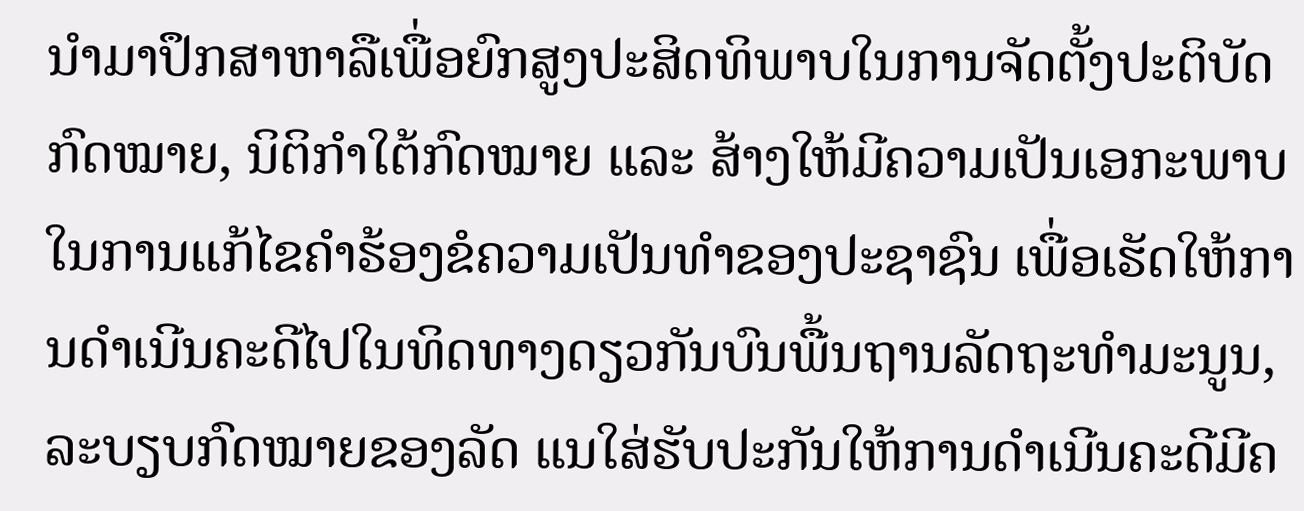ນຳມາປຶກສາຫາລືເພື່ອຍົກສູງປະສິດທິພາບໃນການຈັດຕັ້ງປະຕິບັດກົດໝາຍ, ນິຕິກຳໃຕ້ກົດໝາຍ ແລະ ສ້າງໃຫ້ມີຄວາມເປັນເອກະພາບໃນການແກ້ໄຂຄຳຮ້ອງຂໍຄວາມເປັນທຳຂອງປະຊາຊົນ ເພື່ອເຮັດໃຫ້ການດໍາເນີນຄະດີໄປໃນທິດທາງດຽວກັນບົນພື້ນຖານລັດຖະທຳມະນູນ, ລະບຽບກົດໝາຍຂອງລັດ ແນໃສ່ຮັບປະກັນໃຫ້ການດໍາເນີນຄະດີມີຄ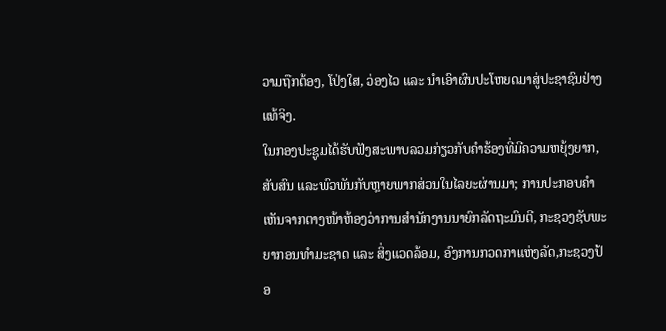ວາມຖືກຕ້ອງ, ໂປ່ງໃສ, ວ່ອງໄວ ແລະ ນໍາເອົາຜົນປະໂຫຍດມາສູ່ປະຊາຊົນຢ່າງແທ້ຈິງ.
ໃນກອງປະຊູມໄດ້ຮັບຟັງສະພາບລວມກ່ຽວກັບຄຳຮ້ອງທີ່ມີຄວາມຫຍຸ້ງຍາກ, ສັບສົນ ແລະພົວພັນກັບຫຼາຍພາກສ່ວນໃນໄລຍະຜ່ານມາ; ການປະກອບຄຳເຫັນຈາກຕາງໜ້າຫ້ອງວ່າການສຳນັກງານນາຍົກລັດຖະມົນຕີ, ກະຊວງຊັບພະຍາກອນທຳມະຊາດ ແລະ ສິ່ງແວດລ້ອມ, ອົງການກວດກາແຫ່ງລັດ,ກະຊວງປ້ອ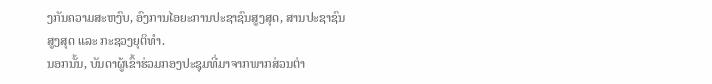ງກັນຄວາມສະຫງົບ, ອົງການໄອຍະການປະຊາຊົນສູງສຸດ, ສານປະຊາຊົນສູງສຸດ ແລະ ກະຊວງຍຸຕິທຳ.
ນອກນັ້ນ, ບັນດາຜູ້ເຂົ້າຮ່ວມກອງປະຊຸມທີ່ມາຈາກພາກສ່ວນຕ່າ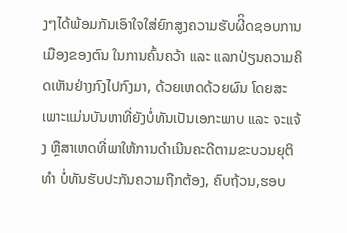ງໆໄດ້ພ້ອມກັນເອົາໃຈໃສ່ຍົກສູງຄວາມຮັບຜີິດຊອບການເມືອງຂອງຕົນ ໃນການຄົ້ນຄວ້າ ແລະ ແລກປ່ຽນຄວາມຄິດເຫັນຢ່າງກົງໄປກົງມາ, ດ້ວຍເຫດດ້ວຍຜົນ ໂດຍສະເພາະແມ່ນບັນຫາທີ່ຍັງບໍ່ທັນເປັນເອກະພາບ ແລະ ຈະແຈ້ງ ຫຼືສາເຫດທີ່ພາໃຫ້ການດຳເນີນຄະດີຕາມຂະບວນຍຸຕິທຳ ບໍ່ທັນຮັບປະກັນຄວາມຖືກຕ້ອງ, ຄົບຖ້ວນ,ຮອບ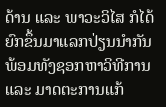ດ້ານ ແລະ ພາວະວິໄສ ກໍໄດ້ຍົກຂຶ້ນມາແລກປ່ຽນນຳກັນ ພ້ອມທັງຊອກຫາວິທີການ ແລະ ມາດຕະການແກ້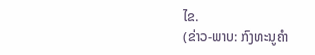ໄຂ.
(ຂ່າວ-ພາບ: ກົງທະນູຄໍາ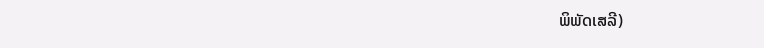ພິພັດເສລີ)